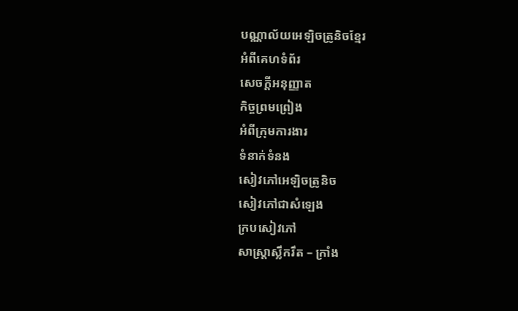បណ្ណាល័យអេឡិចត្រូនិចខ្មែរ
អំពីគេហទំព័រ
សេចក្ដីអនុញ្ញាត
កិច្ចព្រមព្រៀង
អំពីក្រុមការងារ
ទំនាក់ទំនង
សៀវភៅអេឡិចត្រូនិច
សៀវភៅជាសំឡេង
ក្របសៀវភៅ
សាស្ត្រាស្លឹករឹត – ក្រាំង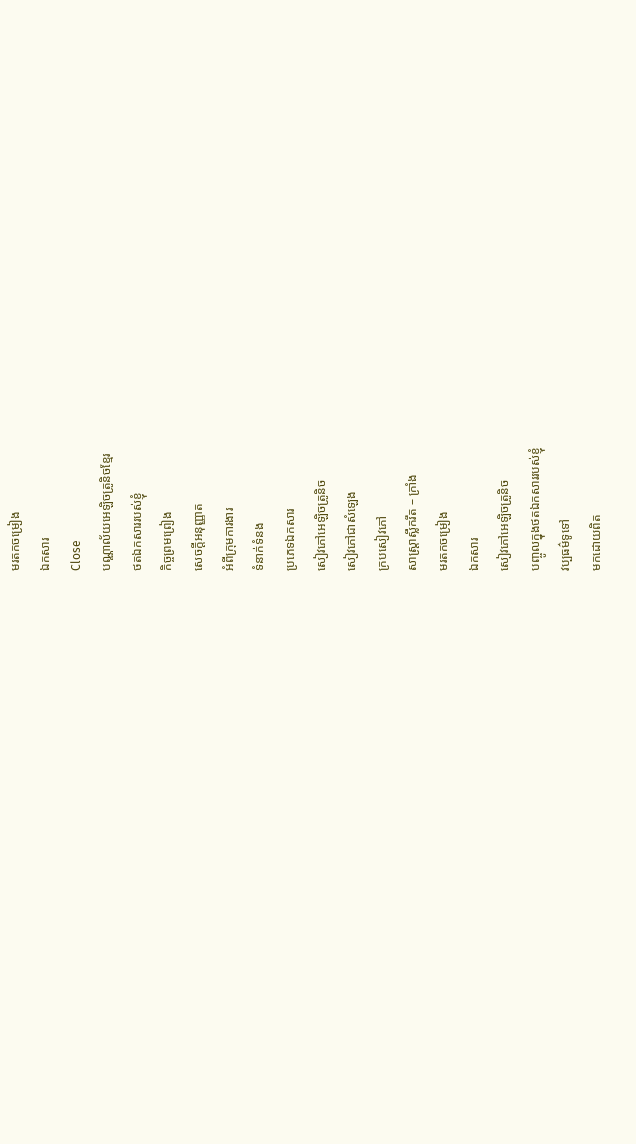មរតកចម្រៀង
ឯកសារ
Close
បណ្ណាល័យអេឡិចត្រូនិចខ្មែរ
ថតឯកសាររបស់ខ្ញុំ
កិច្ចព្រមព្រៀង
សេចក្ដីអនុញ្ញាត
អំពីក្រុមការងារ
ទំនាក់ទំនង
ប្រភេទឯកសារ
សៀវភៅអេឡិចត្រូនិច
សៀវភៅជាសំឡេង
ក្របសៀវភៅ
សាស្ត្រាស្លឹករឹត – ក្រាំង
មរតកចម្រៀង
ឯកសារ
សៀវភៅអេឡិចត្រូនិច
បញ្ចូលក្នុងថតឯកសាររបស់ខ្ញុំ
វប្បធម៌ទូទៅ
មកដោយពិត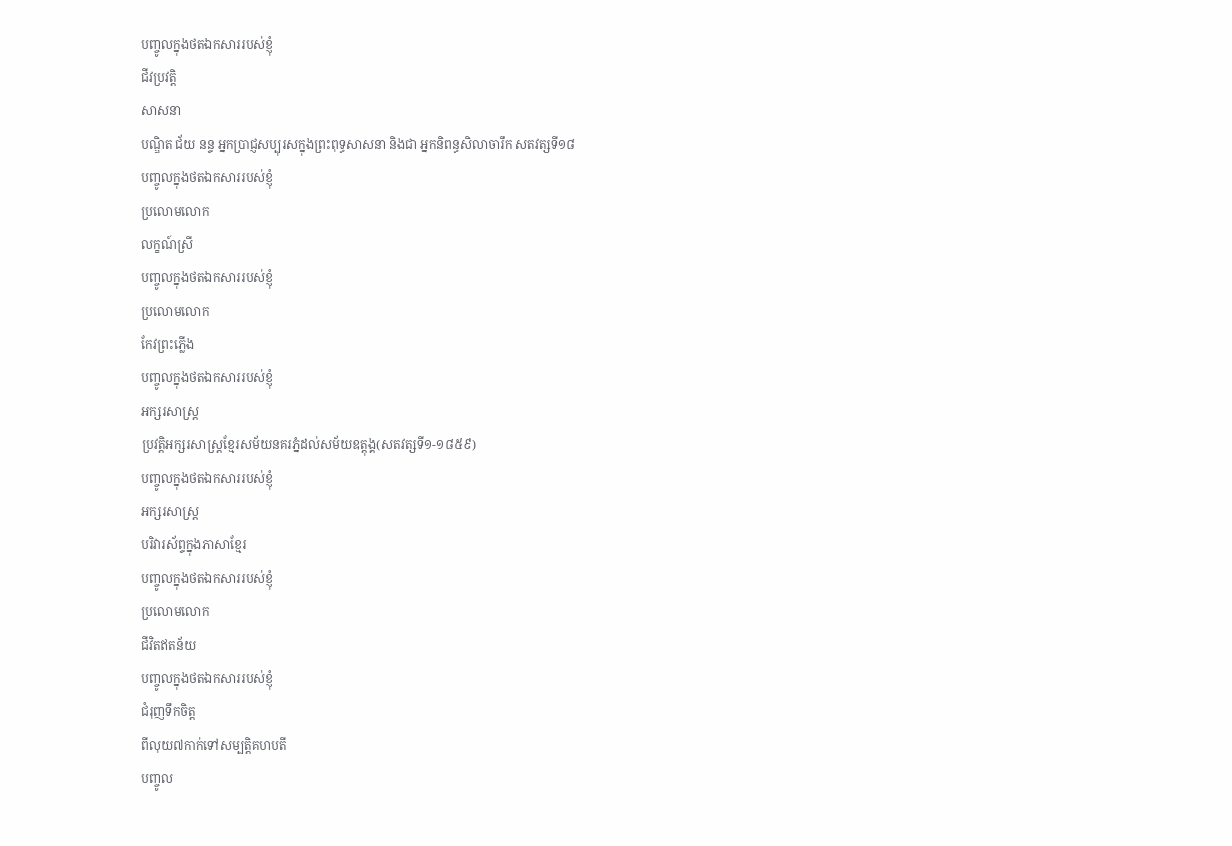បញ្ចូលក្នុងថតឯកសាររបស់ខ្ញុំ
ជីវប្រវត្តិ
សាសនា
បណ្ឌិត ជ័យ នន្ទ អ្នកប្រាជ្ញសប្បុរសក្នុងព្រះពុទ្ធសាសនា និងជា អ្នកនិពន្ធសិលាចារឹក សតវត្សទី១៨
បញ្ចូលក្នុងថតឯកសាររបស់ខ្ញុំ
ប្រលោមលោក
លក្ខណ៍ស្រី
បញ្ចូលក្នុងថតឯកសាររបស់ខ្ញុំ
ប្រលោមលោក
កែវព្រះភ្លើង
បញ្ចូលក្នុងថតឯកសាររបស់ខ្ញុំ
អក្សរសាស្ត្រ
ប្រវត្តិអក្សរសាស្រ្តខ្មែរសម័យនគរភ្នំដល់សម័យឧត្ដុង្គ(សតវត្សទី១-១៨៥៩)
បញ្ចូលក្នុងថតឯកសាររបស់ខ្ញុំ
អក្សរសាស្ត្រ
បរិវារស័ព្ទក្នុងភាសាខ្មែរ
បញ្ចូលក្នុងថតឯកសាររបស់ខ្ញុំ
ប្រលោមលោក
ជីវិតឥតន័យ
បញ្ចូលក្នុងថតឯកសាររបស់ខ្ញុំ
ជំរុញទឹកចិត្ត
ពីលុយ៧កាក់ទៅសម្បត្តិគហបតី
បញ្ចូល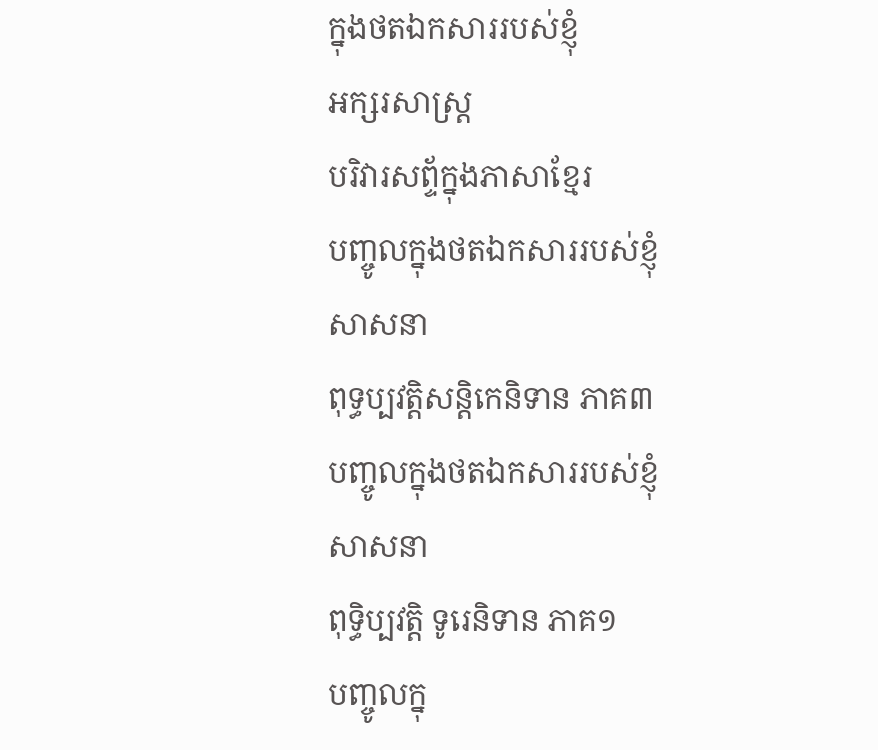ក្នុងថតឯកសាររបស់ខ្ញុំ
អក្សរសាស្ត្រ
បរិវារសព្ទ័ក្នុងភាសាខ្មែរ
បញ្ចូលក្នុងថតឯកសាររបស់ខ្ញុំ
សាសនា
ពុទ្ធប្បវត្តិសន្តិកេនិទាន ភាគ៣
បញ្ចូលក្នុងថតឯកសាររបស់ខ្ញុំ
សាសនា
ពុទ្ធិប្បវត្តិ ទូរេនិទាន ភាគ១
បញ្ចូលក្នុ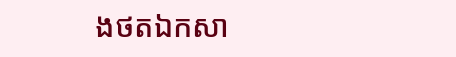ងថតឯកសា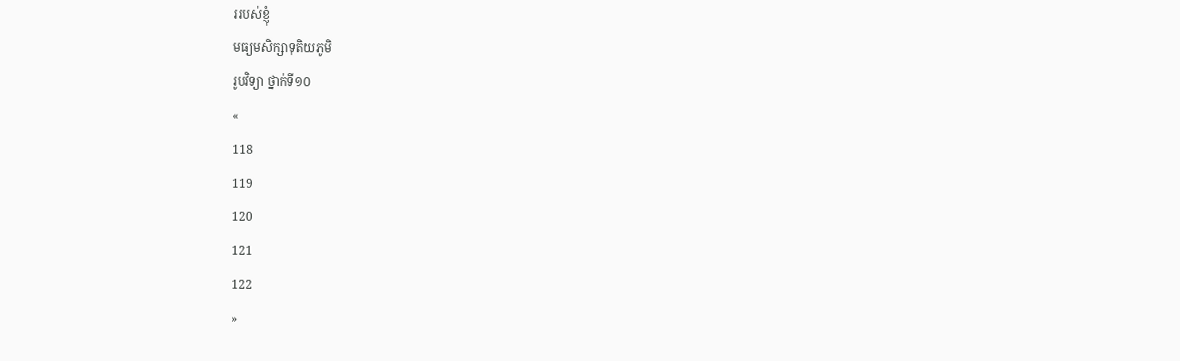ររបស់ខ្ញុំ
មធ្យមសិក្សាទុតិយភូមិ
រូបវិទ្យា ថ្នាក់ទី១០
«
118
119
120
121
122
»